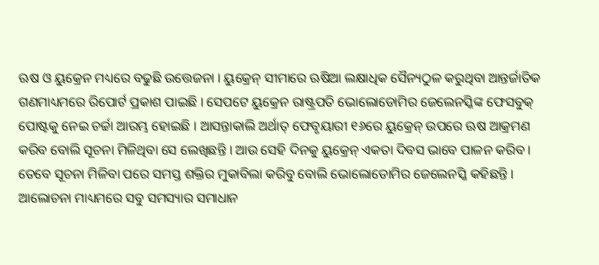ଋଷ ଓ ୟୁକ୍ରେନ ମଧ୍ୟରେ ବଢୁଛି ଉତ୍ତେଜନା । ୟୁକ୍ରେନ୍ ସୀମାରେ ଋଷିଆ ଲକ୍ଷାଧିକ ସୈନ୍ୟଠୁଳ କରୁଥିବା ଆନ୍ତର୍ଜାତିକ ଗଣମାଧ୍ୟମରେ ରିପୋର୍ଟ ପ୍ରକାଶ ପାଇଛି । ସେପଟେ ୟୁକ୍ରେନ ରାଷ୍ଟ୍ରପତି ଭୋଲୋଡୋମିର ଜେଲେନସ୍କିଙ୍କ ଫେସବୁକ୍ ପୋଷ୍ଟକୁ ନେଇ ଚର୍ଚ୍ଚା ଆରମ୍ଭ ହୋଇଛି । ଆସନ୍ତାକାଲି ଅର୍ଥାତ୍ ଫେବୃୟାରୀ ୧୬ରେ ୟୁକ୍ରେନ୍ ଉପରେ ଋଷ ଆକ୍ରମଣ କରିବ ବୋଲି ସୂଚନା ମିଳିଥିବା ସେ ଲେଖିଛନ୍ତି । ଆଉ ସେହି ଦିନକୁ ୟୁକ୍ରେନ୍ ଏକତା ଦିବସ ଭାବେ ପାଳନ କରିବ ।
ତେବେ ସୂଚନା ମିଳିବା ପରେ ସମସ୍ତ ଶକ୍ତିର ମୁକାବିଲା କରିବୁ ବୋଲି ଭୋଲୋଡୋମିର ଜେଲେନସ୍କି କହିଛନ୍ତି । ଆଲୋଚନା ମାଧ୍ୟମରେ ସବୁ ସମସ୍ୟାର ସମାଧାନ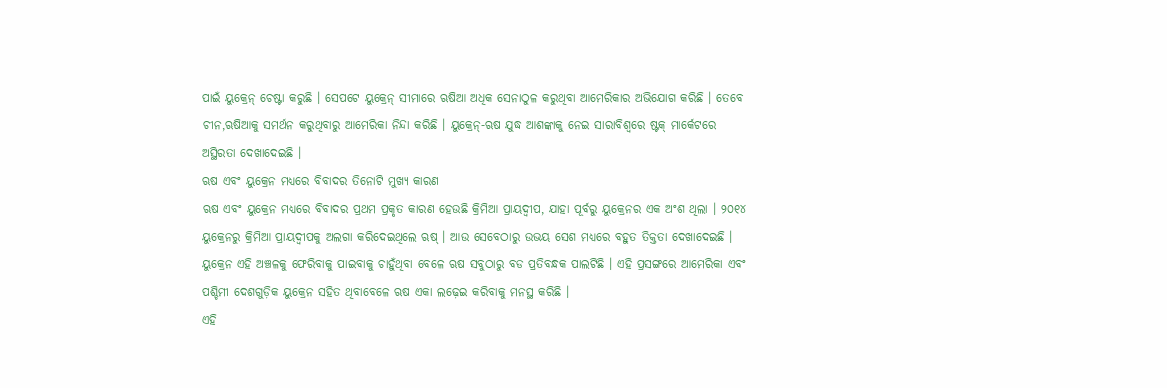ପାଇଁ ୟୁକ୍ରେନ୍ ଚେଷ୍ଟା କରୁଛି । ସେପଟେ ୟୁକ୍ରେନ୍ ସୀମାରେ ଋଷିଆ ଅଧିକ ସେନାଠୁଳ କରୁଥିବା ଆମେରିକାର ଅଭିଯୋଗ କରିଛି । ତେବେ ଚୀନ,ଋଷିଆକୁ ସମର୍ଥନ କରୁଥିବାରୁ ଆମେରିକା ନିନ୍ଦା କରିଛି । ୟୁକ୍ରେନ୍-ଋଷ ଯୁଦ୍ଧ ଆଶଙ୍କାକୁ ନେଇ ସାରାବିଶ୍ୱରେ ଷ୍ଟକ୍ ମାର୍କେଟରେ ଅସ୍ଥିରତା ଦେଖାଦେଇଛି ।
ଋଷ ଏବଂ ୟୁକ୍ରେନ ମଧ୍ୟରେ ବିବାଦର ତିନୋଟି ମୁଖ୍ୟ କାରଣ
ଋଷ ଏବଂ ୟୁକ୍ରେନ ମଧ୍ୟରେ ବିବାଦର ପ୍ରଥମ ପ୍ରକୃତ କାରଣ ହେଉଛି କ୍ରିମିଆ ପ୍ରାୟଦ୍ୱୀପ, ଯାହା ପୂର୍ବରୁ ୟୁକ୍ରେନର ଏକ ଅଂଶ ଥିଲା । ୨୦୧୪ ୟୁକ୍ରେନରୁ କ୍ରିମିଆ ପ୍ରାୟଦ୍ୱୀପକୁ ଅଲଗା କରିଦେଇଥିଲେ ଋଷ୍ । ଆଉ ସେବେଠାରୁ ଉଭୟ ସେଶ ମଧ୍ୟରେ ବହୁତ ତିକ୍ତତା ଦେଖାଦେଇଛି । ୟୁକ୍ରେନ ଏହି ଅଞ୍ଚଳକୁ ଫେରିବାକୁ ପାଇବାକୁ ଚାହୁଁଥିବା ବେଳେ ଋଷ ସବୁଠାରୁ ବଡ ପ୍ରତିବନ୍ଧକ ପାଲଟିଛି । ଏହି ପ୍ରସଙ୍ଗରେ ଆମେରିକା ଏବଂ ପଶ୍ଚିମୀ ଦେଶଗୁଡ଼ିକ ୟୁକ୍ରେନ ସହିତ ଥିବାବେଳେ ଋଷ ଏକା ଲଢ଼େଇ କରିବାକୁ ମନସ୍ଥ କରିଛି ।
ଏହି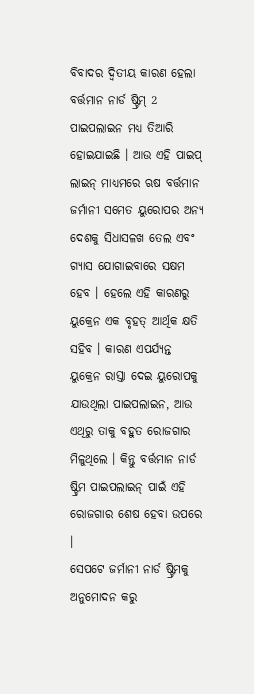ବିବାଦର ଦ୍ୱିତୀୟ କାରଣ ହେଲା ବର୍ତ୍ତମାନ ନାର୍ଡ ଷ୍ଟ୍ରିମ୍ 2 ପାଇପଲାଇନ ମଧ୍ୟ ତିଆରି ହୋଇଯାଇଛି । ଆଉ ଏହି ପାଇପ୍ ଲାଇନ୍ ମାଧ୍ୟମରେ ଋଷ ବର୍ତ୍ତମାନ ଜର୍ମାନୀ ସମେତ ୟୁରୋପର ଅନ୍ୟ ଦେଶକୁ ସିଧାସଳଖ ତେଲ ଏବଂ ଗ୍ୟାସ ଯୋଗାଇବାରେ ସକ୍ଷମ ହେବ । ହେଲେ ଏହି କାରଣରୁ ୟୁକ୍ରେନ ଏକ ବୃହତ୍ ଆର୍ଥିକ କ୍ଷତି ସହିବ । କାରଣ ଏପର୍ଯ୍ୟନ୍ତ ୟୁକ୍ରେନ ରାସ୍ତା ଦେଇ ୟୁରୋପକୁ ଯାଉଥିଲା ପାଇପଲାଇନ, ଆଉ ଏଥିରୁ ତାକୁ ବହୁତ ରୋଜଗାର ମିଳୁଥିଲେ । କିନ୍ତୁ ବର୍ତ୍ତମାନ ନାର୍ଡ ଷ୍ଟ୍ରିମ ପାଇପଲାଇନ୍ ପାଇଁ ଏହି ରୋଜଗାର ଶେଷ ହେବା ଉପରେ ।
ସେପଟେ ଜର୍ମାନୀ ନାର୍ଡ ଷ୍ଟ୍ରିମକୁ ଅନୁମୋଦନ କରୁ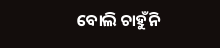ବୋଲି ଚାହୁଁନି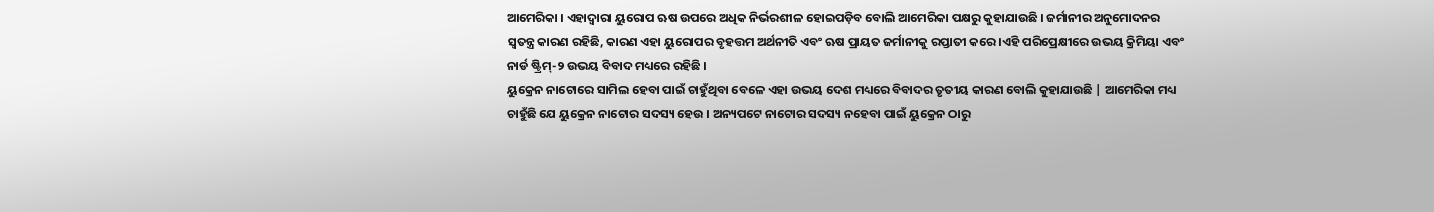ଆମେରିକା । ଏହାଦ୍ୱାରା ୟୁରୋପ ଋଷ ଉପରେ ଅଧିକ ନିର୍ଭରଶୀଳ ହୋଇପଡ଼ିବ ବୋଲି ଆମେରିକା ପକ୍ଷରୁ କୁହାଯାଉଛି । ଜର୍ମାନୀର ଅନୁମୋଦନର ସ୍ୱତନ୍ତ୍ର କାରଣ ରହିଛି, କାରଣ ଏହା ୟୁରୋପର ବୃହତ୍ତମ ଅର୍ଥନୀତି ଏବଂ ଋଷ ପ୍ରାୟତ ଜର୍ମାନୀକୁ ରପ୍ତାତୀ କରେ ।ଏହି ପରିପ୍ରେକ୍ଷୀରେ ଉଭୟ କ୍ରିମିୟା ଏବଂ ନାର୍ଡ ଷ୍ଟ୍ରିମ୍-୨ ଉଭୟ ବିବାଦ ମଧ୍ୟରେ ରହିଛି ।
ୟୁକ୍ରେନ ନାଟୋରେ ସାମିଲ ହେବା ପାଇଁ ଚାହୁଁଥିବା ବେଳେ ଏହା ଉଭୟ ଦେଶ ମଧ୍ୟରେ ବିବାଦର ତୃତୀୟ କାରଣ ବୋଲି କୁହାଯାଉଛି | ଆମେରିକା ମଧ୍ୟ ଚାହୁଁଛି ଯେ ୟୁକ୍ରେନ ନାଟୋର ସଦସ୍ୟ ହେଉ । ଅନ୍ୟପଟେ ନାଟୋର ସଦସ୍ୟ ନହେବା ପାଇଁ ୟୁକ୍ରେନ ଠାରୁ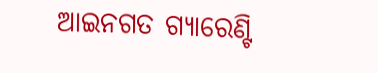ଆଇନଗତ ଗ୍ୟାରେଣ୍ଟି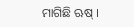ମାଗିଛି ଋଷ୍ ।